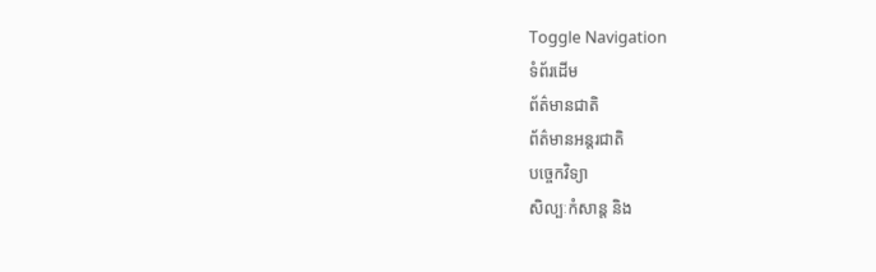Toggle Navigation
ទំព័រដើម
ព័ត៌មានជាតិ
ព័ត៌មានអន្តរជាតិ
បច្ចេកវិទ្យា
សិល្បៈកំសាន្ត និង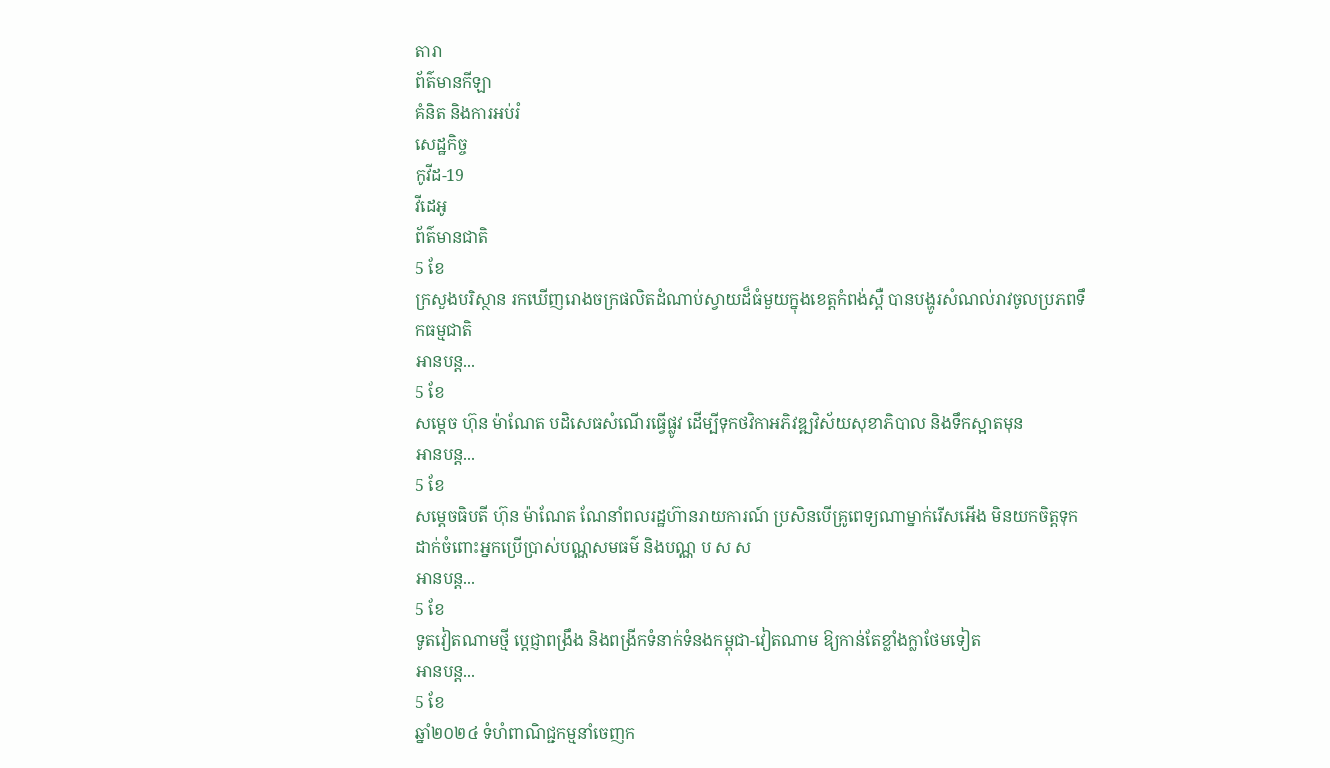តារា
ព័ត៌មានកីឡា
គំនិត និងការអប់រំ
សេដ្ឋកិច្ច
កូវីដ-19
វីដេអូ
ព័ត៌មានជាតិ
5 ខែ
ក្រសួងបរិស្ថាន រកឃើញរោងចក្រផលិតដំណាប់ស្វាយដ៏ធំមួយក្នុងខេត្តកំពង់ស្ពឺ បានបង្ហូរសំណល់រាវចូលប្រភពទឹកធម្មជាតិ
អានបន្ត...
5 ខែ
សម្ដេច ហ៊ុន ម៉ាណែត បដិសេធសំណើរធ្វើផ្លូវ ដើម្បីទុកថវិកាអភិវឌ្ឍវិស័យសុខាភិបាល និងទឹកស្អាតមុន
អានបន្ត...
5 ខែ
សម្ដេចធិបតី ហ៊ុន ម៉ាណែត ណែនាំពលរដ្ឋហ៊ានរាយការណ៍ ប្រសិនបើគ្រូពេទ្យណាម្នាក់រើសអើង មិនយកចិត្តទុកដាក់ចំពោះអ្នកប្រើប្រាស់បណ្ណសមធម៌ និងបណ្ណ ប ស ស
អានបន្ត...
5 ខែ
ទូតវៀតណាមថ្មី ប្ដេជ្ញាពង្រឹង និងពង្រីកទំនាក់ទំនងកម្ពុជា-វៀតណាម ឱ្យកាន់តែខ្លាំងក្លាថែមទៀត
អានបន្ត...
5 ខែ
ឆ្នាំ២០២៤ ទំហំពាណិជ្ជកម្មនាំចេញក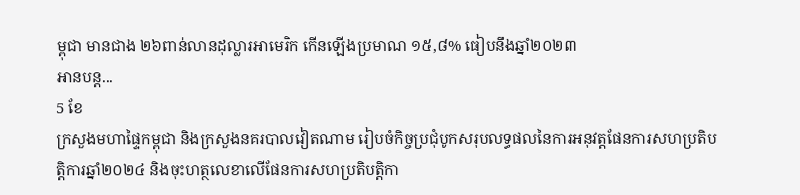ម្ពុជា មានជាង ២៦ពាន់លានដុល្លារអាមេរិក កើនឡើងប្រមាណ ១៥,៨% ធៀបនឹងឆ្នាំ២០២៣
អានបន្ត...
5 ខែ
ក្រសួងមហាផ្ទៃកម្ពុជា និងក្រសួងនគរបាលវៀតណាម រៀបចំកិច្ចប្រជុំបូកសរុបលទ្ធផលនៃការអនុវត្តផែនការសហប្រតិបត្តិការឆ្នាំ២០២៤ និងចុះហត្ថលេខាលើផែនការសហប្រតិបត្តិកា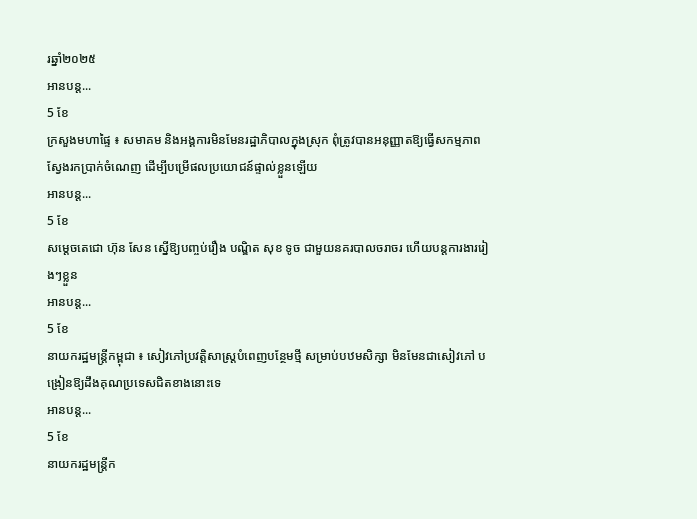រឆ្នាំ២០២៥
អានបន្ត...
5 ខែ
ក្រសួងមហាផ្ទៃ ៖ សមាគម និងអង្គការមិនមែនរដ្ឋាភិបាលក្នុងស្រុក ពុំត្រូវបានអនុញ្ញាតឱ្យធ្វើសកម្មភាពស្វែងរកប្រាក់ចំណេញ ដើម្បីបម្រើផលប្រយោជន៍ផ្ទាល់ខ្លួនឡើយ
អានបន្ត...
5 ខែ
សម្ដេចតេជោ ហ៊ុន សែន ស្នើឱ្យបញ្ចប់រឿង បណ្ឌិត សុខ ទូច ជាមួយនគរបាលចរាចរ ហើយបន្តការងាររៀងៗខ្លួន
អានបន្ត...
5 ខែ
នាយករដ្ឋមន្ត្រីកម្ពុជា ៖ សៀវភៅប្រវត្តិសាស្ត្របំពេញបន្ថែមថ្មី សម្រាប់បឋមសិក្សា មិនមែនជាសៀវភៅ បង្រៀនឱ្យដឹងគុណប្រទេសជិតខាងនោះទេ
អានបន្ត...
5 ខែ
នាយករដ្ឋមន្ដ្រីក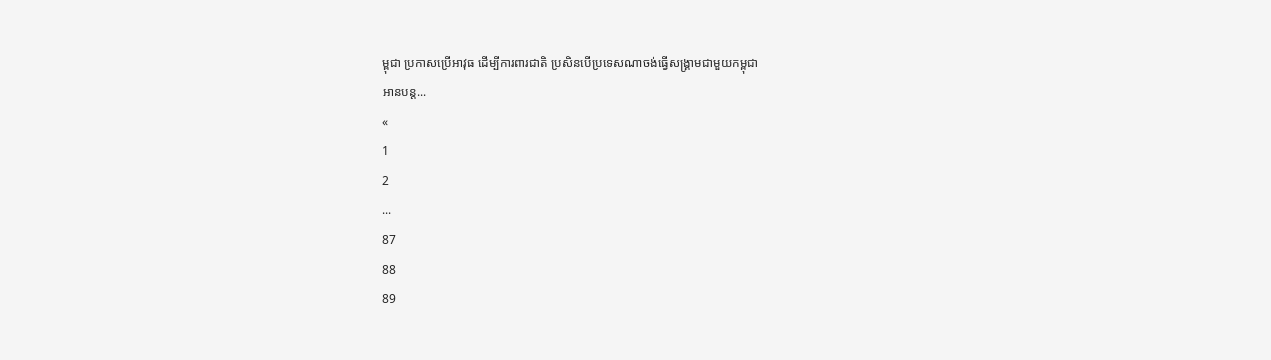ម្ពុជា ប្រកាសប្រើអាវុធ ដើម្បីការពារជាតិ ប្រសិនបើប្រទេសណាចង់ធ្វើសង្គ្រាមជាមួយកម្ពុជា
អានបន្ត...
«
1
2
...
87
88
89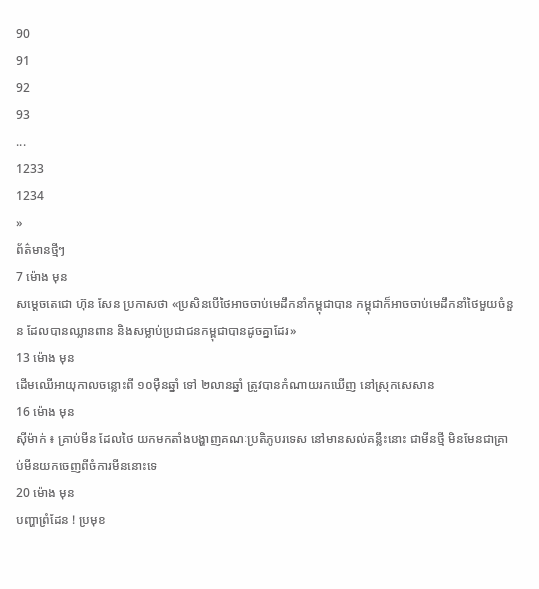90
91
92
93
...
1233
1234
»
ព័ត៌មានថ្មីៗ
7 ម៉ោង មុន
សម្តេចតេជោ ហ៊ុន សែន ប្រកាសថា «ប្រសិនបើថៃអាចចាប់មេដឹកនាំកម្ពុជាបាន កម្ពុជាក៏អាចចាប់មេដឹកនាំថៃមួយចំនួន ដែលបានឈ្លានពាន និងសម្លាប់ប្រជាជនកម្ពុជាបានដូចគ្នាដែរ»
13 ម៉ោង មុន
ដើមឈើអាយុកាលចន្លោះពី ១០ម៉ឺនឆ្នាំ ទៅ ២លានឆ្នាំ ត្រូវបានកំណាយរកឃើញ នៅស្រុកសេសាន
16 ម៉ោង មុន
ស៊ីម៉ាក់ ៖ គ្រាប់មីន ដែលថៃ យកមកតាំងបង្ហាញគណៈប្រតិភូបរទេស នៅមានសល់គន្លឹះនោះ ជាមីនថ្មី មិនមែនជាគ្រាប់មីនយកចេញពីចំការមីននោះទេ
20 ម៉ោង មុន
បញ្ហាព្រំដែន ! ប្រមុខ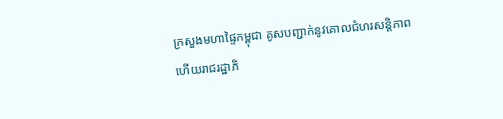ក្រសួងមហាផ្ទៃកម្ពុជា គូសបញ្ជាក់នូវគោលជំហរសន្តិភាព ហើយរាជរដ្ឋាភិ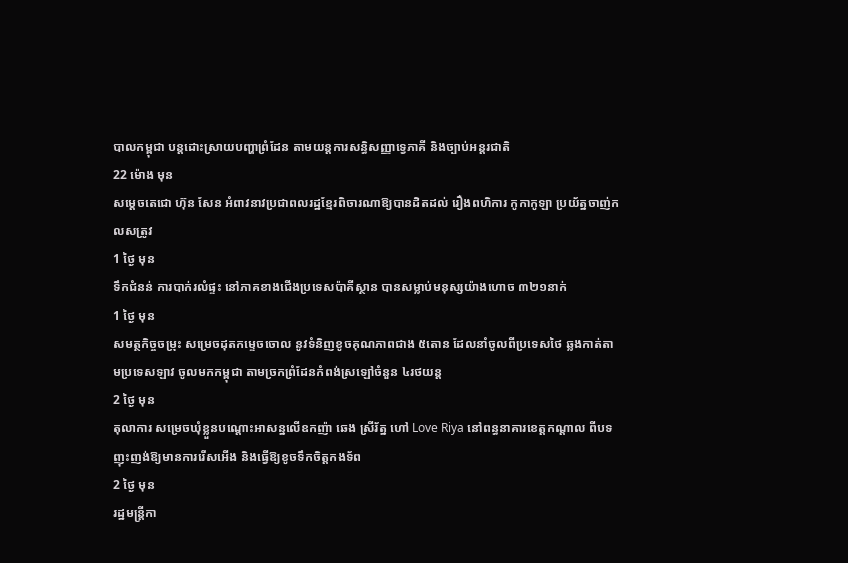បាលកម្ពុជា បន្តដោះស្រាយបញ្ហាព្រំដែន តាមយន្តការសន្ធិសញ្ញាទ្វេភាគី និងច្បាប់អន្តរជាតិ
22 ម៉ោង មុន
សម្តេចតេជោ ហ៊ុន សែន អំពាវនាវប្រជាពលរដ្ឋខ្មែរពិចារណាឱ្យបានដិតដល់ រឿងពហិការ កូកាកូឡា ប្រយ័ត្នចាញ់កលសត្រូវ
1 ថ្ងៃ មុន
ទឹកជំនន់ ការបាក់រលំផ្ទះ នៅភាគខាងជើងប្រទេសប៉ាគីស្ថាន បានសម្លាប់មនុស្សយ៉ាងហោច ៣២១នាក់
1 ថ្ងៃ មុន
សមត្ថកិច្ចចម្រុះ សម្រេចដុតកម្ទេចចោល នូវទំនិញខូចគុណភាពជាង ៥តោន ដែលនាំចូលពីប្រទេសថៃ ឆ្លងកាត់តាមប្រទេសឡាវ ចូលមកកម្ពុជា តាមច្រកព្រំដែនកំពង់ស្រឡៅចំនួន ៤រថយន្ត
2 ថ្ងៃ មុន
តុលាការ សម្រេចឃុំខ្លួនបណ្តោះអាសន្នលើឧកញ៉ា ឆេង ស្រីរ័ត្ន ហៅ Love Riya នៅពន្ធនាគារខេត្តកណ្តាល ពីបទញុះញង់ឱ្យមានការរើសអើង និងធ្វើឱ្យខូចទឹកចិត្តកងទ័ព
2 ថ្ងៃ មុន
រដ្ឋមន្ត្រីកា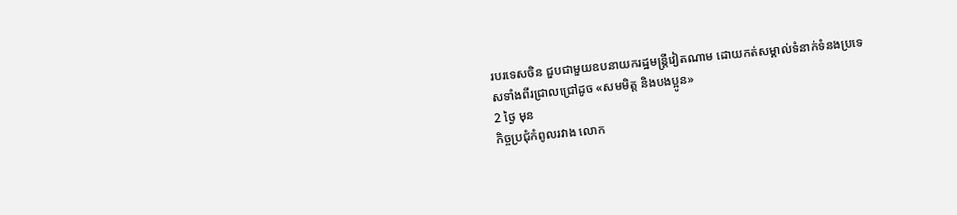របរទេសចិន ជួបជាមួយឧបនាយករដ្ឋមន្ត្រីវៀតណាម ដោយកត់សម្គាល់ទំនាក់ទំនងប្រទេសទាំងពីរជ្រាលជ្រៅដូច «សមមិត្ត និងបងប្អូន»
2 ថ្ងៃ មុន
កិច្ចប្រជុំកំពូលរវាង លោក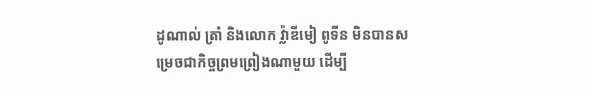ដូណាល់ ត្រាំ និងលោក វ្ល៉ាឌីមៀ ពូទីន មិនបានសម្រេចជាកិច្ចព្រមព្រៀងណាមួយ ដើម្បី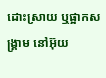ដោះស្រាយ ឬផ្អាកសង្គ្រាម នៅអ៊ុយ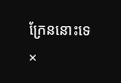ក្រែននោះទេ
×